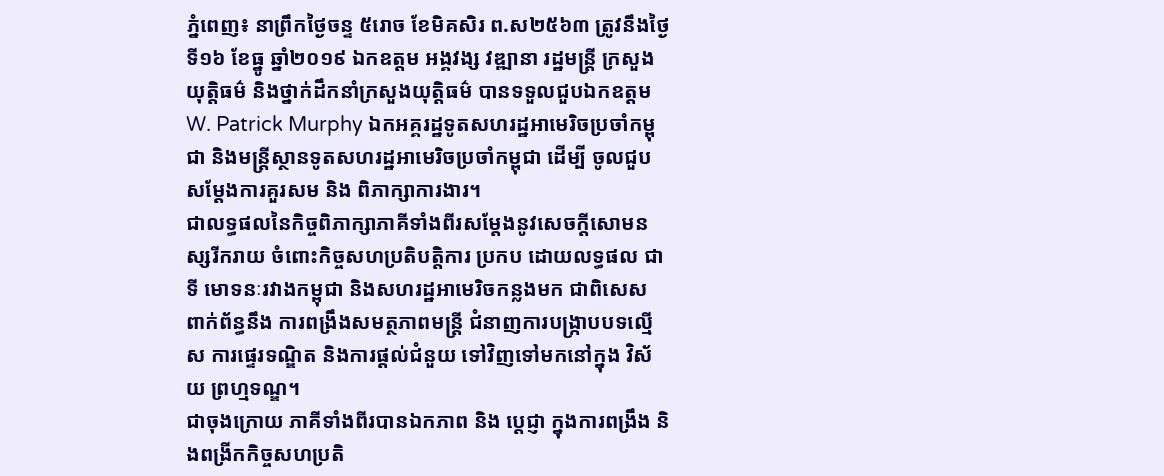ភ្នំពេញ៖ នាព្រឹកថ្ងៃចន្ទ ៥រោច ខែមិគសិរ ព.ស២៥៦៣ ត្រូវនឹងថ្ងៃទី១៦ ខែធ្នូ ឆ្នាំ២០១៩ ឯកឧត្តម អង្គវង្ស វឌ្ឍានា រដ្ឋមន្ត្រី ក្រសួងយុត្តិធម៌ និងថ្នាក់ដឹកនាំក្រសួងយុត្តិធម៌ បានទទួលជួបឯកឧត្តមW. Patrick Murphy ឯកអគ្គរដ្ឋទូតសហរដ្ឋអាមេរិចប្រចាំកម្ពុជា និងមន្ត្រីស្ថានទូតសហរដ្ឋអាមេរិចប្រចាំកម្ពុជា ដើម្បី ចូលជួបសម្តែងការគួរសម និង ពិភាក្សាការងារ។
ជាលទ្ធផលនៃកិច្ចពិភាក្សាភាគីទាំងពីរសម្តែងនូវសេចក្តីសោមនស្សរីករាយ ចំពោះកិច្ចសហប្រតិបត្តិការ ប្រកប ដោយលទ្ធផល ជាទី មោទនៈរវាងកម្ពុជា និងសហរដ្ឋអាមេរិចកន្លងមក ជាពិសេស ពាក់ព័ន្ធនឹង ការពង្រឹងសមត្ថភាពមន្ត្រី ជំនាញការបង្ក្រាបបទលើ្មស ការផ្ទេរទណ្ឌិត និងការផ្តល់ជំនួយ ទៅវិញទៅមកនៅក្នុង វិស័យ ព្រហ្មទណ្ឌ។
ជាចុងក្រោយ ភាគីទាំងពីរបានឯកភាព និង ប្តេជ្ញា ក្នុងការពង្រឹង និងពង្រីកកិច្ចសហប្រតិ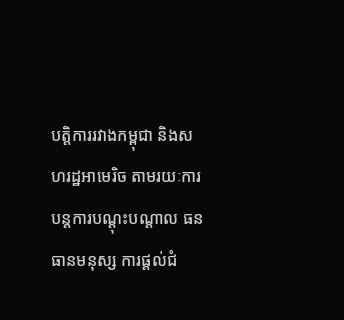បត្តិការរវាងកម្ពុជា និងសហរដ្ឋអាមេរិច តាមរយៈការបន្តការបណ្តុះបណ្តាល ធនធានមនុស្ស ការផ្តល់ជំ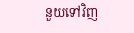នួយទៅវិញ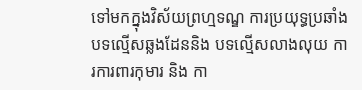ទៅមកក្នុងវិស័យព្រហ្មទណ្ឌ ការប្រយុទ្ធប្រឆាំងបទល្មើសឆ្លងដែននិង បទល្មើសលាងលុយ ការការពារកុមារ និង កា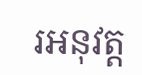រអនុវត្ត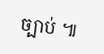ច្បាប់ ៕